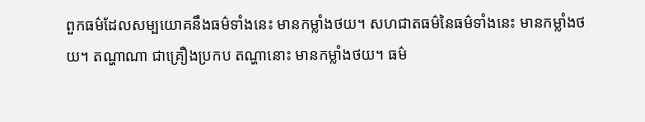ពួកធម៌ដែលសម្បយោគនឹងធម៌ទាំងនេះ មានកម្លាំងថយ។ សហជាតធម៌នៃធម៌ទាំងនេះ មានកម្លាំងថយ។ តណ្ហាណា ជាគ្រឿងប្រកប តណ្ហានោះ មានកម្លាំងថយ។ ធម៌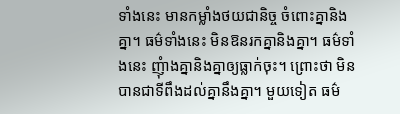ទាំងនេះ មានកម្លាំងថយជានិច្ច ចំពោះគ្នានិងគ្នា។ ធម៌ទាំងនេះ មិនឱនរកគ្នានិងគ្នា។ ធម៌ទាំងនេះ ញុំាងគ្នានិងគ្នាឲ្យធ្លាក់ចុះ។ ព្រោះថា មិនបានជាទីពឹងដល់គ្នានឹងគ្នា។ មួយទៀត ធម៌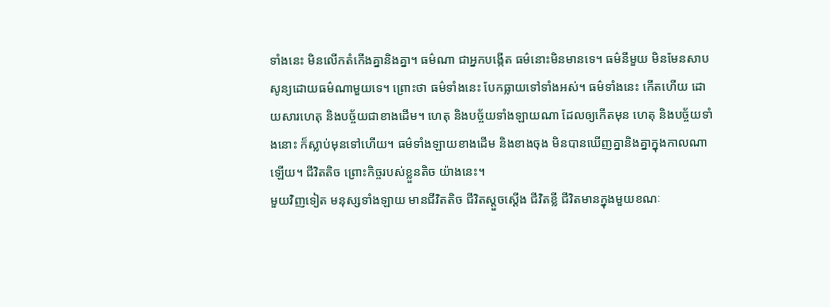ទាំងនេះ មិនលើកតំកើងគ្នានិងគ្នា។ ធម៌ណា ជាអ្នកបង្កើត ធម៌នោះមិនមានទេ។ ធម៌នីមួយ មិនមែនសាបសូន្យដោយធម៌ណាមួយទេ។ ព្រោះថា ធម៌ទាំងនេះ បែកធ្លាយទៅទាំងអស់។ ធម៌ទាំងនេះ កើតហើយ ដោយសារហេតុ និងបច្ច័យជាខាងដើម។ ហេតុ និងបច្ច័យទាំងឡាយណា ដែលឲ្យកើតមុន ហេតុ និងបច្ច័យទាំងនោះ ក៏ស្លាប់មុនទៅហើយ។ ធម៌ទាំងឡាយខាងដើម និងខាងចុង មិនបានឃើញគ្នានិងគ្នាក្នុងកាលណាឡើយ។ ជីវិតតិច ព្រោះកិច្ចរបស់ខ្លួនតិច យ៉ាងនេះ។
មួយវិញទៀត មនុស្សទាំងឡាយ មានជីវិតតិច ជីវិតស្តួចស្តើង ជីវិតខ្លី ជីវិតមានក្នុងមួយខណៈ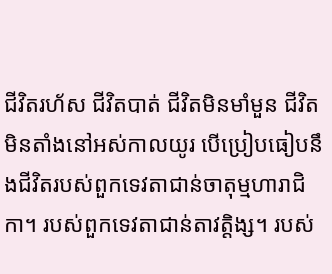ជីវិតរហ័ស ជីវិតបាត់ ជីវិតមិនមាំមួន ជីវិតមិនតាំងនៅអស់កាលយូរ បើប្រៀបធៀបនឹងជីវិតរបស់ពួកទេវតាជាន់ចាតុម្មហារាជិកា។ របស់ពួកទេវតាជាន់តាវត្តិង្ស។ របស់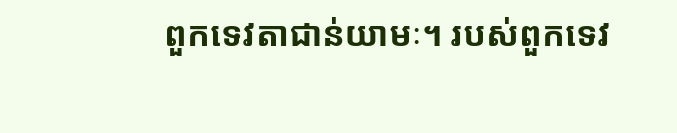ពួកទេវតាជាន់យាមៈ។ របស់ពួកទេវ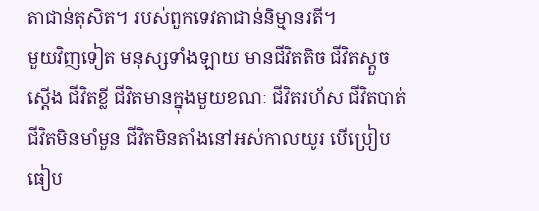តាជាន់តុសិត។ របស់ពួកទេវតាជាន់និម្មានរតី។
មួយវិញទៀត មនុស្សទាំងឡាយ មានជីវិតតិច ជីវិតស្តួចស្តើង ជីវិតខ្លី ជីវិតមានក្នុងមួយខណៈ ជីវិតរហ័ស ជីវិតបាត់ ជីវិតមិនមាំមួន ជីវិតមិនតាំងនៅអស់កាលយូរ បើប្រៀបធៀប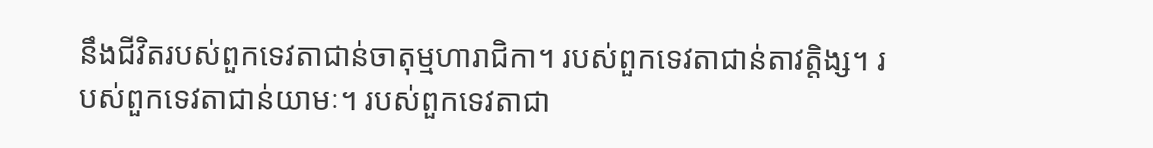នឹងជីវិតរបស់ពួកទេវតាជាន់ចាតុម្មហារាជិកា។ របស់ពួកទេវតាជាន់តាវត្តិង្ស។ របស់ពួកទេវតាជាន់យាមៈ។ របស់ពួកទេវតាជា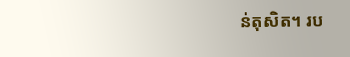ន់តុសិត។ រប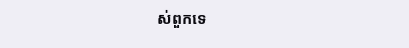ស់ពួកទេ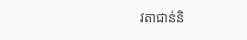វតាជាន់និ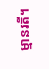ម្មានរតី។